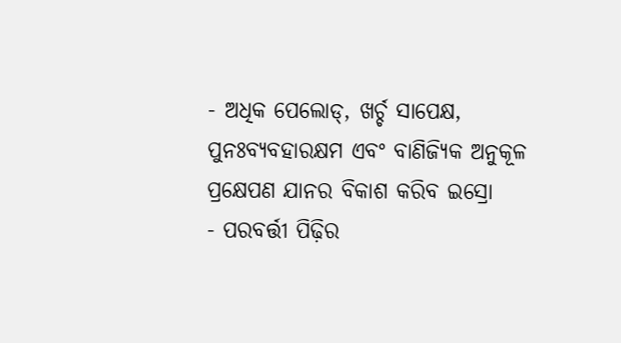- ଅଧିକ ପେଲୋଡ୍, ଖର୍ଚ୍ଚ ସାପେକ୍ଷ, ପୁନଃବ୍ୟବହାରକ୍ଷମ ଏବଂ ବାଣିଜ୍ୟିକ ଅନୁକୂଳ ପ୍ରକ୍ଷେପଣ ଯାନର ବିକାଶ କରିବ ଇସ୍ରୋ
- ପରବର୍ତ୍ତୀ ପିଢ଼ିର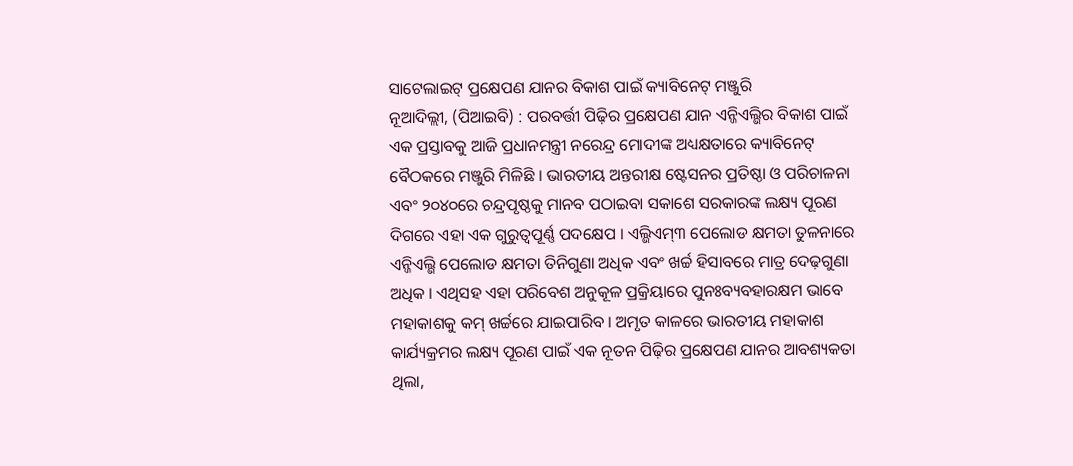ସାଟେଲାଇଟ୍ ପ୍ରକ୍ଷେପଣ ଯାନର ବିକାଶ ପାଇଁ କ୍ୟାବିନେଟ୍ ମଞ୍ଜୁରି
ନୂଆଦିଲ୍ଲୀ, (ପିଆଇବି) : ପରବର୍ତ୍ତୀ ପିଢ଼ିର ପ୍ରକ୍ଷେପଣ ଯାନ ଏନ୍ଜିଏଲ୍ଭିର ବିକାଶ ପାଇଁ ଏକ ପ୍ରସ୍ତାବକୁ ଆଜି ପ୍ରଧାନମନ୍ତ୍ରୀ ନରେନ୍ଦ୍ର ମୋଦୀଙ୍କ ଅଧ୍ୟକ୍ଷତାରେ କ୍ୟାବିନେଟ୍ ବୈଠକରେ ମଞ୍ଜୁରି ମିଳିଛି । ଭାରତୀୟ ଅନ୍ତରୀକ୍ଷ ଷ୍ଟେସନର ପ୍ରତିଷ୍ଠା ଓ ପରିଚାଳନା ଏବଂ ୨୦୪୦ରେ ଚନ୍ଦ୍ରପୃଷ୍ଠକୁ ମାନବ ପଠାଇବା ସକାଶେ ସରକାରଙ୍କ ଲକ୍ଷ୍ୟ ପୂରଣ ଦିଗରେ ଏହା ଏକ ଗୁରୁତ୍ୱପୂର୍ଣ୍ଣ ପଦକ୍ଷେପ । ଏଲ୍ଭିଏମ୍୩ ପେଲୋଡ କ୍ଷମତା ତୁଳନାରେ ଏନ୍ଜିଏଲ୍ଭି ପେଲୋଡ କ୍ଷମତା ତିନିଗୁଣା ଅଧିକ ଏବଂ ଖର୍ଚ୍ଚ ହିସାବରେ ମାତ୍ର ଦେଢ଼ଗୁଣା ଅଧିକ । ଏଥିସହ ଏହା ପରିବେଶ ଅନୁକୂଳ ପ୍ରକ୍ରିୟାରେ ପୁନଃବ୍ୟବହାରକ୍ଷମ ଭାବେ ମହାକାଶକୁ କମ୍ ଖର୍ଚ୍ଚରେ ଯାଇପାରିବ । ଅମୃତ କାଳରେ ଭାରତୀୟ ମହାକାଶ କାର୍ଯ୍ୟକ୍ରମର ଲକ୍ଷ୍ୟ ପୂରଣ ପାଇଁ ଏକ ନୂତନ ପିଢ଼ିର ପ୍ରକ୍ଷେପଣ ଯାନର ଆବଶ୍ୟକତା ଥିଲା,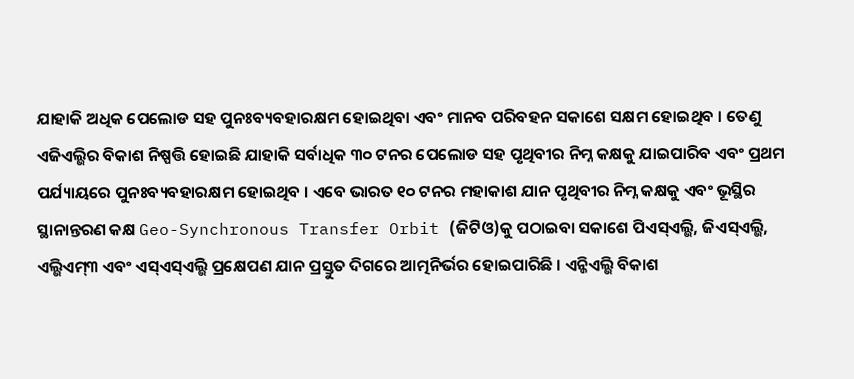ଯାହାକି ଅଧିକ ପେଲୋଡ ସହ ପୁନଃବ୍ୟବହାରକ୍ଷମ ହୋଇଥିବା ଏବଂ ମାନବ ପରିବହନ ସକାଶେ ସକ୍ଷମ ହୋଇଥିବ । ତେଣୁ ଏଜିଏଲ୍ଭିର ବିକାଶ ନିଷ୍ପତ୍ତି ହୋଇଛି ଯାହାକି ସର୍ବାଧିକ ୩୦ ଟନର ପେଲୋଡ ସହ ପୃଥିବୀର ନିମ୍ନ କକ୍ଷକୁ ଯାଇପାରିବ ଏବଂ ପ୍ରଥମ ପର୍ଯ୍ୟାୟରେ ପୁନଃବ୍ୟବହାରକ୍ଷମ ହୋଇଥିବ । ଏବେ ଭାରତ ୧୦ ଟନର ମହାକାଶ ଯାନ ପୃଥିବୀର ନିମ୍ନ କକ୍ଷକୁ ଏବଂ ଭୂସ୍ଥିର ସ୍ଥାନାନ୍ତରଣ କକ୍ଷ Geo-Synchronous Transfer Orbit (ଜିଟିଓ)କୁ ପଠାଇବା ସକାଶେ ପିଏସ୍ଏଲ୍ଭି, ଜିଏସ୍ଏଲ୍ଭି, ଏଲ୍ଭିଏମ୍୩ ଏବଂ ଏସ୍ଏସ୍ଏଲ୍ଭି ପ୍ରକ୍ଷେପଣ ଯାନ ପ୍ରସ୍ତୁତ ଦିଗରେ ଆତ୍ମନିର୍ଭର ହୋଇପାରିଛି । ଏନ୍ଜିଏଲ୍ଭି ବିକାଶ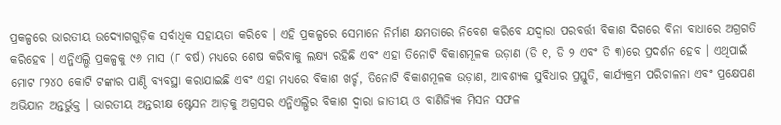ପ୍ରକଳ୍ପରେ ଭାରତୀୟ ଉଦ୍ୟୋଗଗୁଡ଼ିକ ସର୍ବାଧିକ ସହାୟତା କରିବେ । ଏହି ପ୍ରକଳ୍ପରେ ସେମାନେ ନିର୍ମାଣ କ୍ଷମତାରେ ନିବେଶ କରିବେ ଯଦ୍ୱାରା ପରବର୍ତ୍ତୀ ବିକାଶ ଦିଗରେ ବିନା ବାଧାରେ ଅଗ୍ରଗତି କରିହେବ । ଏନ୍ଜିଏଲ୍ଭି ପ୍ରକଳ୍ପକୁ ୯୬ ମାସ (୮ ବର୍ଷ) ମଧ୍ୟରେ ଶେଷ କରିବାକୁ ଲକ୍ଷ୍ୟ ରହିଛି ଏବଂ ଏହା ତିନୋଟି ବିକାଶମୂଳକ ଉଡ଼ାଣ (ଡି ୧, ଡି ୨ ଏବଂ ଡି ୩)ରେ ପ୍ରଦର୍ଶନ ହେବ । ଏଥିପାଇଁ ମୋଟ ୮୨୪୦ କୋଟି ଟଙ୍କାର ପାଣ୍ଠି ବ୍ୟବସ୍ଥା କରାଯାଇଛି ଏବଂ ଏହା ମଧ୍ୟରେ ବିକାଶ ଖର୍ଚ୍ଚ, ତିନୋଟି ବିକାଶମୂଳକ ଉଡ଼ାଣ, ଆବଶ୍ୟକ ସୁବିଧାର ପ୍ରସ୍ତୁତି, କାର୍ଯ୍ୟକ୍ରମ ପରିଚାଳନା ଏବଂ ପ୍ରକ୍ଷେପଣ ଅଭିଯାନ ଅନ୍ତର୍ଭୁକ୍ତ । ଭାରତୀୟ ଅନ୍ତରୀକ୍ଷ ଷ୍ଟେସନ ଆଡ଼କୁ ଅଗ୍ରସର ଏନ୍ଜିଏଲ୍ଭିର ବିକାଶ ଦ୍ୱାରା ଜାତୀୟ ଓ ବାଣିଜ୍ୟିକ ମିସନ ସଫଳ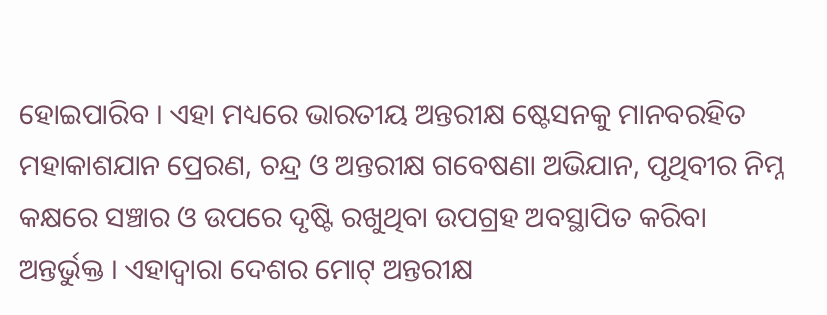ହୋଇପାରିବ । ଏହା ମଧ୍ୟରେ ଭାରତୀୟ ଅନ୍ତରୀକ୍ଷ ଷ୍ଟେସନକୁ ମାନବରହିତ ମହାକାଶଯାନ ପ୍ରେରଣ, ଚନ୍ଦ୍ର ଓ ଅନ୍ତରୀକ୍ଷ ଗବେଷଣା ଅଭିଯାନ, ପୃଥିବୀର ନିମ୍ନ କକ୍ଷରେ ସଞ୍ଚାର ଓ ଉପରେ ଦୃଷ୍ଟି ରଖୁଥିବା ଉପଗ୍ରହ ଅବସ୍ଥାପିତ କରିବା ଅନ୍ତର୍ଭୁକ୍ତ । ଏହାଦ୍ୱାରା ଦେଶର ମୋଟ୍ ଅନ୍ତରୀକ୍ଷ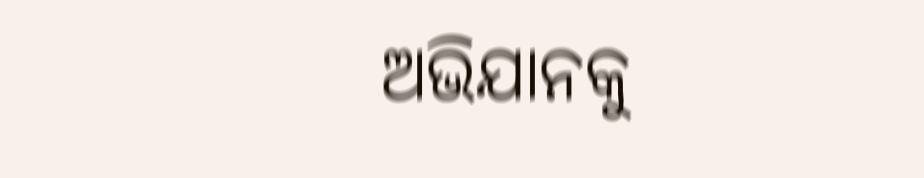ଅଭିଯାନକୁ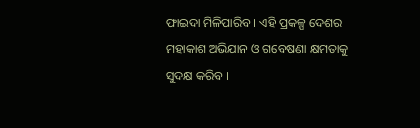ଫାଇଦା ମିଳିପାରିବ । ଏହି ପ୍ରକଳ୍ପ ଦେଶର ମହାକାଶ ଅଭିଯାନ ଓ ଗବେଷଣା କ୍ଷମତାକୁ ସୁଦକ୍ଷ କରିବ ।